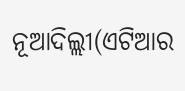ନୂଆଦିଲ୍ଲୀ(ଏଟିଆର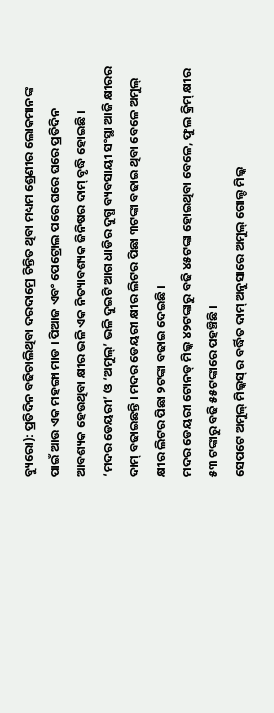ବ୍ୟୁରୋ): ପ୍ରତିଦିନ ବଢିଚାଲିଥିବା ଦରଦାମ୍ରେ ଚିନ୍ତିତ ଥିବା ମଧ୍ୟମ ଶ୍ରେଣୀର ଲୋକମାନଙ୍କ ପାଇଁ ଆଉ ଏକ ମହଙ୍ଗା ମାଡ । ପିଆଜ ଏବଂ ପେଟ୍ରୋଲ ପରେ ଘରେ ଘରେ ପ୍ରତିଦିନ ଆବଶ୍ୟକ ହେଉଥିବା କ୍ଷୀର ଭଳି ଏକ ନିତ୍ୟାବଶ୍ୟକ ଜିନିଷର ଦାମ୍ ବୃଦ୍ଧି ହୋଇଛି ।
‘ମଦର ଡେୟରୀ’ ଓ ‘ଅମୁଲ୍’ ଭଳି ଦୁଇଟି ଆଗ ଧାଡିର ଦୁଗ୍ଧ ବ୍ୟବସାୟୀ ସଂସ୍ଥା ଆଜି କ୍ଷୀରର ଦାମ୍ ବଢାଇଛନ୍ତି । ମଦର ଡେୟରୀ କ୍ଷୀର ଲିଟର ପିଛା ୩ଟଙ୍କା ବଢାଇ ଥିବା ବେଳେ ଅମୁଲ୍ କ୍ଷୀର ଲିଟର ପିଛା ୨ଟଙ୍କା ବଢାଇ ଦେଇଛି ।
ମଦର ଡେୟରୀ ଟୋନଡ୍ ମିଲ୍କ ୪୨ଟଙ୍କାରୁ ବଢି ୪୫ଟଙ୍କା ହୋଇଥିବା ବେଳେ, ଫୁଲ କ୍ରିମ୍ କ୍ଷୀର ୫୩ ଟଙ୍କାରୁ ବଢି ୫୫ଟଙ୍କାରେ ପହଞ୍ଚିଛି ।
ସେପଟେ ଅମୁଲ୍ ମିଲ୍କସ୍ ର ବର୍ଦ୍ଧିତ ଦାମ୍ ଅନୁସାରେ ଅମୁଲ୍ ଗୋଲ୍ଡ ମିଲ୍କ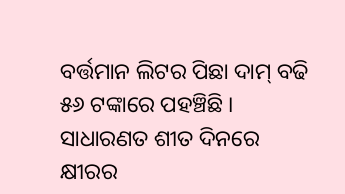ବର୍ତ୍ତମାନ ଲିଟର ପିଛା ଦାମ୍ ବଢି ୫୬ ଟଙ୍କାରେ ପହଞ୍ଚିଛି ।
ସାଧାରଣତ ଶୀତ ଦିନରେ କ୍ଷୀରର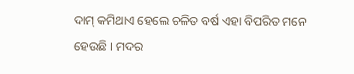ଦାମ୍ କମିଥାଏ ହେଲେ ଚଳିତ ବର୍ଷ ଏହା ବିପରିତ ମନେ ହେଉଛି । ମଦର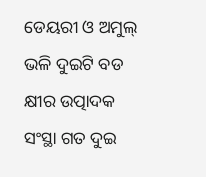ଡେୟରୀ ଓ ଅମୁଲ୍ ଭଳି ଦୁଇଟି ବଡ କ୍ଷୀର ଉତ୍ପାଦକ ସଂସ୍ଥା ଗତ ଦୁଇ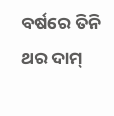ବର୍ଷରେ ତିନି ଥର ଦାମ୍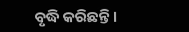ବୃଦ୍ଧି କରିଛନ୍ତି ।